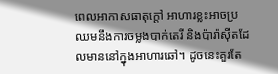ពេលអាកាសធាតុក្តៅ អាហារខ្លះអាចប្រឈមនឹងការចម្លងបាក់តេរី និងប៉ារ៉ាស៊ីតដែលមាននៅក្នុងអាហារឆៅ។ ដូចនេះគួរតែ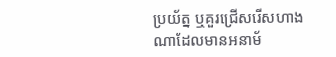ប្រយ័ត្ន ឬគួរជ្រើសរើសហាងណាដែលមានអនាម័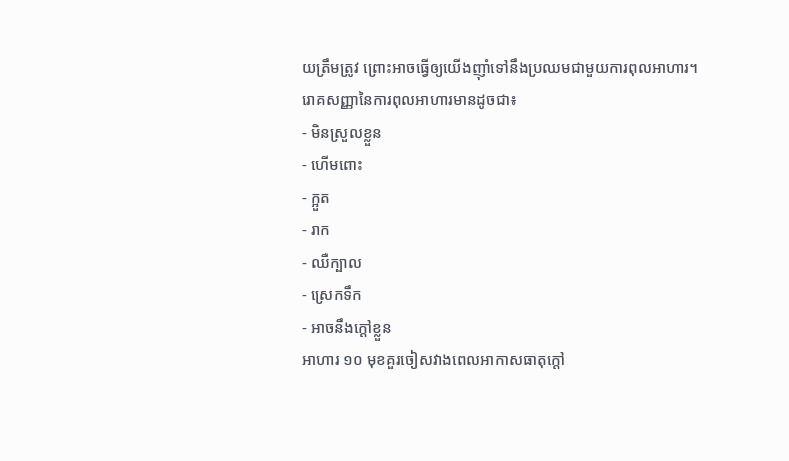យត្រឹមត្រូវ ព្រោះអាចធ្វើឲ្យយើងញ៉ាំទៅនឹងប្រឈមជាមួយការពុលអាហារ។
រោគសញ្ញានៃការពុលអាហារមានដូចជា៖
- មិនស្រួលខ្លួន
- ហើមពោះ
- ក្អួត
- រាក
- ឈឺក្បាល
- ស្រេកទឹក
- អាចនឹងក្តៅខ្លួន
អាហារ ១០ មុខគួរចៀសវាងពេលអាកាសធាតុក្តៅ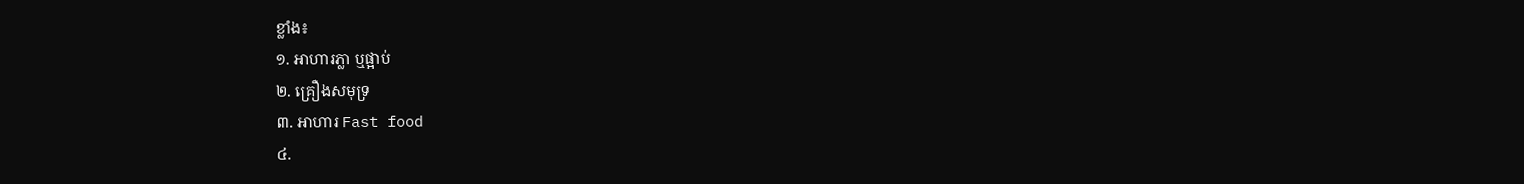ខ្លាំង៖
១. អាហារភ្លា ឬផ្អាប់
២. គ្រឿងសមុទ្រ
៣. អាហារ Fast food
៤.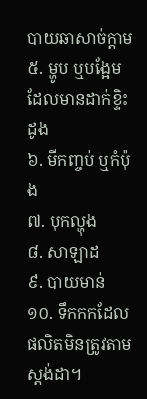បាយឆាសាច់ក្តាម
៥. ម្ហូប ឬបង្អែមដែលមានដាក់ខ្ទិះដូង
៦. មីកញ្ចប់ ឬកំប៉ុង
៧. បុកល្ហុង
៨. សាឡាដ
៩. បាយមាន់
១០. ទឹកកកដែលផលិតមិនត្រូវតាមស្តង់ដា។